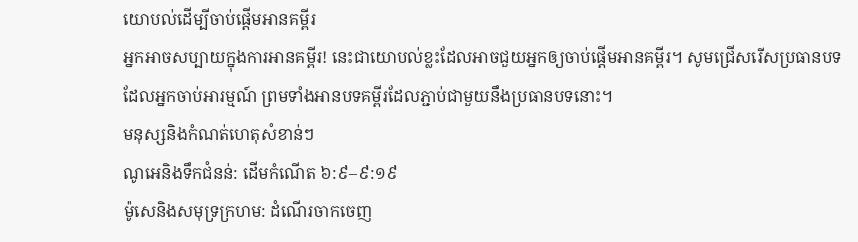យោបល់ដើម្បីចាប់ផ្ដើមអានគម្ពីរ
អ្នកអាចសប្បាយក្នុងការអានគម្ពីរ! នេះជាយោបល់ខ្លះដែលអាចជួយអ្នកឲ្យចាប់ផ្ដើមអានគម្ពីរ។ សូមជ្រើសរើសប្រធានបទដែលអ្នកចាប់អារម្មណ៍ ព្រមទាំងអានបទគម្ពីរដែលភ្ជាប់ជាមួយនឹងប្រធានបទនោះ។
មនុស្សនិងកំណត់ហេតុសំខាន់ៗ
ណូអេនិងទឹកជំនន់: ដើមកំណើត ៦:៩–៩:១៩
ម៉ូសេនិងសមុទ្រក្រហម: ដំណើរចាកចេញ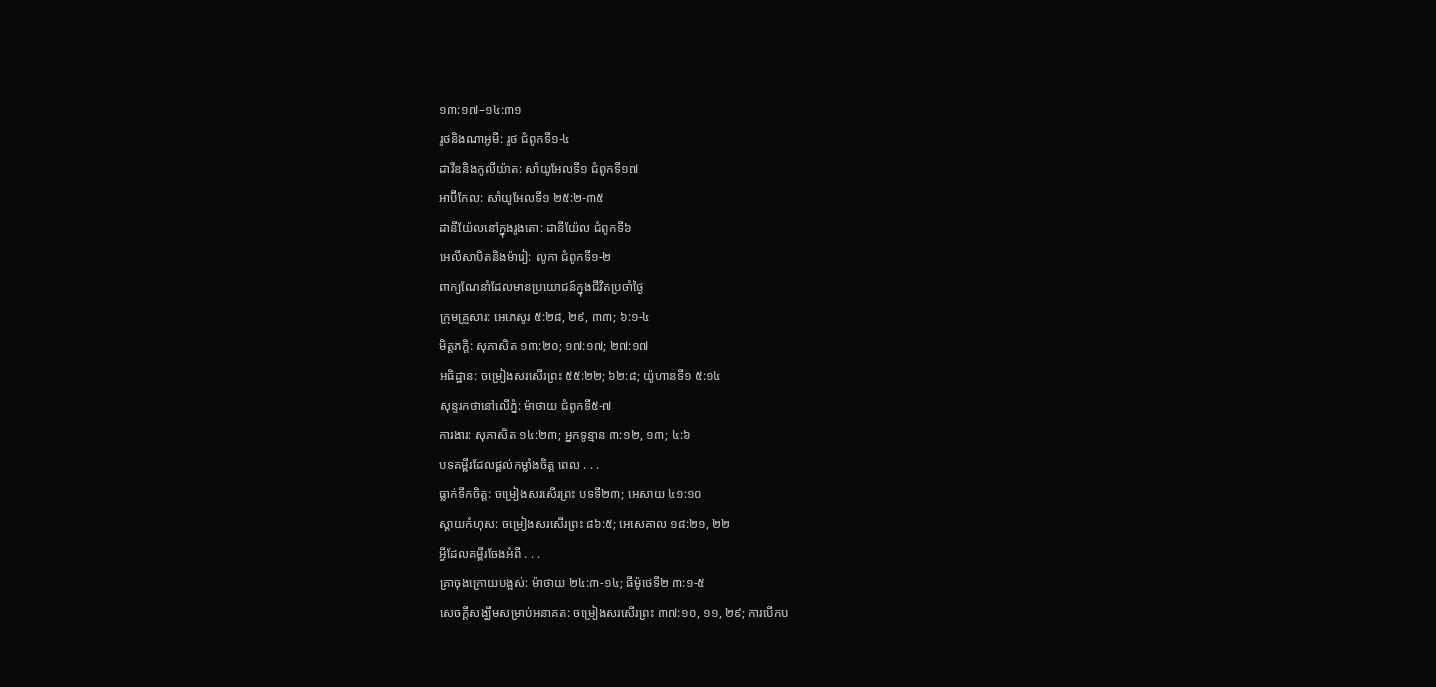១៣:១៧–១៤:៣១
រូថនិងណាអូមី: រូថ ជំពូកទី១-៤
ដាវីឌនិងកូលីយ៉ាត: សាំយូអែលទី១ ជំពូកទី១៧
អាប៊ីកែល: សាំយូអែលទី១ ២៥:២-៣៥
ដានីយ៉ែលនៅក្នុងរូងតោ: ដានីយ៉ែល ជំពូកទី៦
អេលីសាបិតនិងម៉ារៀ: លូកា ជំពូកទី១-២
ពាក្យណែនាំដែលមានប្រយោជន៍ក្នុងជីវិតប្រចាំថ្ងៃ
ក្រុមគ្រួសារ: អេភេសូរ ៥:២៨, ២៩, ៣៣; ៦:១-៤
មិត្តភក្តិ: សុភាសិត ១៣:២០; ១៧:១៧; ២៧:១៧
អធិដ្ឋាន: ចម្រៀងសរសើរព្រះ ៥៥:២២; ៦២:៨; យ៉ូហានទី១ ៥:១៤
សុន្ទរកថានៅលើភ្នំ: ម៉ាថាយ ជំពូកទី៥-៧
ការងារ: សុភាសិត ១៤:២៣; អ្នកទូន្មាន ៣:១២, ១៣; ៤:៦
បទគម្ពីរដែលផ្ដល់កម្លាំងចិត្ត ពេល . . .
ធ្លាក់ទឹកចិត្ត: ចម្រៀងសរសើរព្រះ បទទី២៣; អេសាយ ៤១:១០
ស្ដាយកំហុស: ចម្រៀងសរសើរព្រះ ៨៦:៥; អេសេគាល ១៨:២១, ២២
អ្វីដែលគម្ពីរចែងអំពី . . .
គ្រាចុងក្រោយបង្អស់: ម៉ាថាយ ២៤:៣-១៤; ធីម៉ូថេទី២ ៣:១-៥
សេចក្ដីសង្ឃឹមសម្រាប់អនាគត: ចម្រៀងសរសើរព្រះ ៣៧:១០, ១១, ២៩; ការបើកប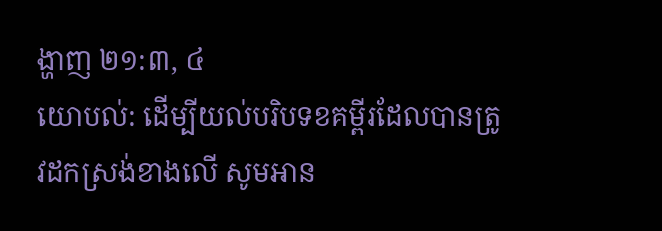ង្ហាញ ២១:៣, ៤
យោបល់: ដើម្បីយល់បរិបទខគម្ពីរដែលបានត្រូវដកស្រង់ខាងលើ សូមអាន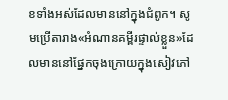ខទាំងអស់ដែលមាននៅក្នុងជំពូក។ សូមប្រើតារាង«អំណានគម្ពីរផ្ទាល់ខ្លួន»ដែលមាននៅផ្នែកចុងក្រោយក្នុងសៀវភៅ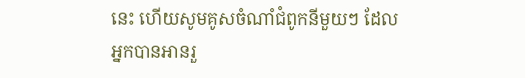នេះ ហើយសូមគូសចំណាំជំពូកនីមួយៗ ដែលអ្នកបានអានរួ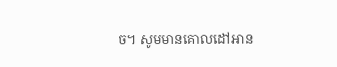ច។ សូមមានគោលដៅអាន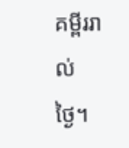គម្ពីររាល់ថ្ងៃ។